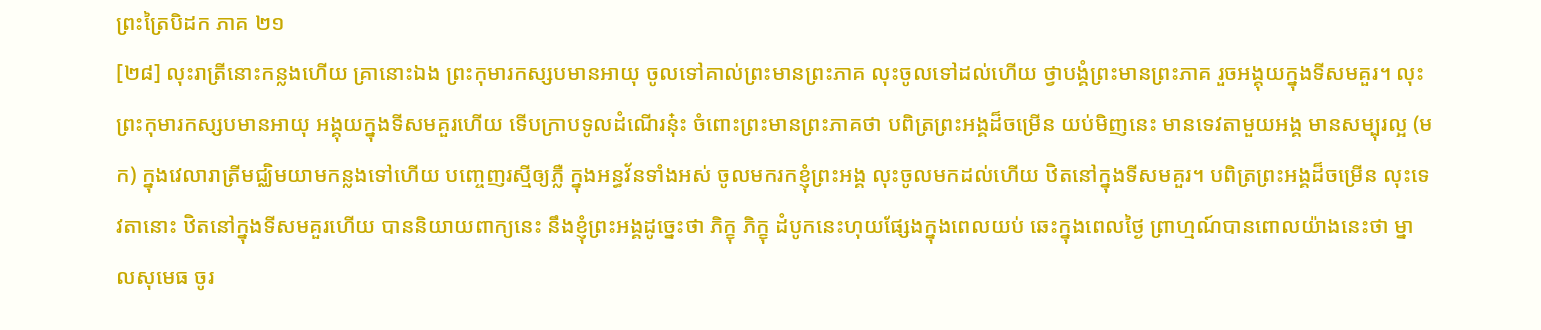ព្រះត្រៃបិដក ភាគ ២១
[២៨] លុះរាត្រីនោះកន្លងហើយ គ្រានោះឯង ព្រះកុមារកស្សបមានអាយុ ចូលទៅគាល់ព្រះមានព្រះភាគ លុះចូលទៅដល់ហើយ ថ្វាបង្គំព្រះមានព្រះភាគ រួចអង្គុយក្នុងទីសមគួរ។ លុះព្រះកុមារកស្សបមានអាយុ អង្គុយក្នុងទីសមគួរហើយ ទើបក្រាបទូលដំណើរនុ៎ះ ចំពោះព្រះមានព្រះភាគថា បពិត្រព្រះអង្គដ៏ចម្រើន យប់មិញនេះ មានទេវតាមួយអង្គ មានសម្បុរល្អ (មក) ក្នុងវេលារាត្រីមជ្ឈិមយាមកន្លងទៅហើយ បញ្ចេញរស្មីឲ្យភ្លឺ ក្នុងអន្ធវ័នទាំងអស់ ចូលមករកខ្ញុំព្រះអង្គ លុះចូលមកដល់ហើយ ឋិតនៅក្នុងទីសមគួរ។ បពិត្រព្រះអង្គដ៏ចម្រើន លុះទេវតានោះ ឋិតនៅក្នុងទីសមគួរហើយ បាននិយាយពាក្យនេះ នឹងខ្ញុំព្រះអង្គដូច្នេះថា ភិក្ខុ ភិក្ខុ ដំបូកនេះហុយផ្សែងក្នុងពេលយប់ ឆេះក្នុងពេលថ្ងៃ ព្រាហ្មណ៍បានពោលយ៉ាងនេះថា ម្នាលសុមេធ ចូរ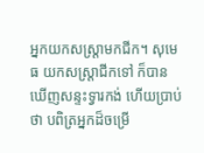អ្នកយកសស្ត្រាមកជីក។ សុមេធ យកសស្ត្រាជីកទៅ ក៏បានឃើញសន្ទះទ្វារកង់ ហើយប្រាប់ថា បពិត្រអ្នកដ៏ចម្រើ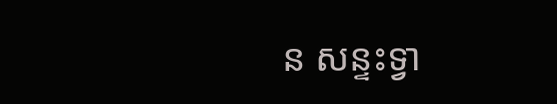ន សន្ទះទ្វា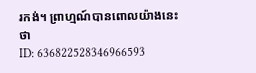រកង់។ ព្រាហ្មណ៍បានពោលយ៉ាងនេះថា
ID: 636822528346966593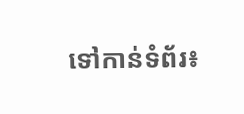ទៅកាន់ទំព័រ៖